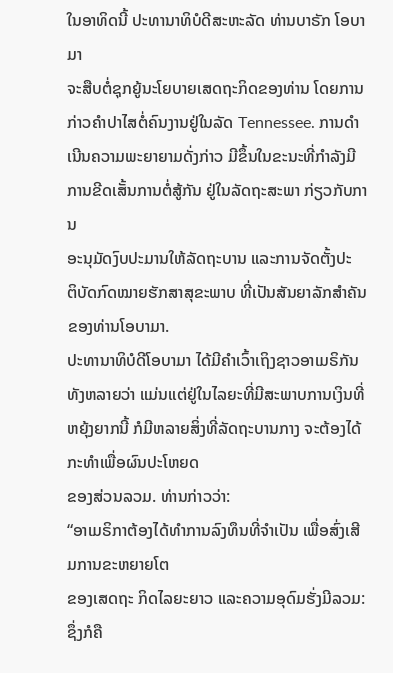ໃນອາທິດນີ້ ປະທານາທິບໍດີສະຫະລັດ ທ່ານບາຣັກ ໂອບາມາ
ຈະສືບຕໍ່ຊຸກຍູ້ນະໂຍບາຍເສດຖະກິດຂອງທ່ານ ໂດຍການ
ກ່າວຄໍາປາໄສຕໍ່ຄົນງານຢູ່ໃນລັດ Tennessee. ການດໍາ
ເນີນຄວາມພະຍາຍາມດັ່ງກ່າວ ມີຂຶ້ນໃນຂະນະທີ່ກໍາລັງມີ
ການຂີດເສັ້ນການຕໍ່ສູ້ກັນ ຢູ່ໃນລັດຖະສະພາ ກ່ຽວກັບການ
ອະນຸມັດງົບປະມານໃຫ້ລັດຖະບານ ແລະການຈັດຕັ້ງປະ
ຕິບັດກົດໝາຍຮັກສາສຸຂະພາບ ທີ່ເປັນສັນຍາລັກສໍາຄັນ
ຂອງທ່ານໂອບາມາ.
ປະທານາທິບໍດີໂອບາມາ ໄດ້ມີຄໍາເວົ້າເຖິງຊາວອາເມຣິກັນ
ທັງຫລາຍວ່າ ແມ່ນແຕ່ຢູ່ໃນໄລຍະທີ່ມີສະພາບການເງິນທີ່
ຫຍຸ້ງຍາກນີ້ ກໍມີຫລາຍສິ່ງທີ່ລັດຖະບານກາງ ຈະຕ້ອງໄດ້ ກະທໍາເພື່ອຜົນປະໂຫຍດ
ຂອງສ່ວນລວມ. ທ່ານກ່າວວ່າ:
“ອາເມຣິກາຕ້ອງໄດ້ທໍາການລົງທຶນທີ່ຈໍາເປັນ ເພື່ອສົ່ງເສີມການຂະຫຍາຍໂຕ
ຂອງເສດຖະ ກິດໄລຍະຍາວ ແລະຄວາມອຸດົມຮັ່ງມີລວມ: ຊຶ່ງກໍຄື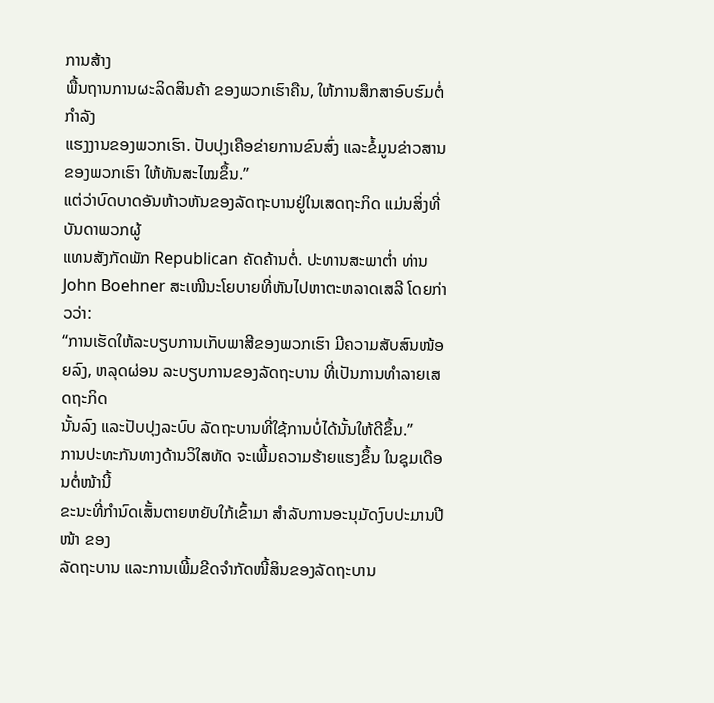ການສ້າງ
ພື້ນຖານການຜະລິດສິນຄ້າ ຂອງພວກເຮົາຄືນ, ໃຫ້ການສຶກສາອົບຮົມຕໍ່ກໍາລັງ
ແຮງງານຂອງພວກເຮົາ. ປັບປຸງເຄືອຂ່າຍການຂົນສົ່ງ ແລະຂໍ້ມູນຂ່າວສານ
ຂອງພວກເຮົາ ໃຫ້ທັນສະໄໝຂຶ້ນ.”
ແຕ່ວ່າບົດບາດອັນຫ້າວຫັນຂອງລັດຖະບານຢູ່ໃນເສດຖະກິດ ແມ່ນສິ່ງທີ່ບັນດາພວກຜູ້
ແທນສັງກັດພັກ Republican ຄັດຄ້ານຕໍ່. ປະທານສະພາຕໍ່າ ທ່ານ John Boehner ສະເໜີນະໂຍບາຍທີ່ຫັນໄປຫາຕະຫລາດເສລີ ໂດຍກ່າວວ່າ:
“ການເຮັດໃຫ້ລະບຽບການເກັບພາສີຂອງພວກເຮົາ ມີຄວາມສັບສົນໜ້ອຍລົງ, ຫລຸດຜ່ອນ ລະບຽບການຂອງລັດຖະບານ ທີ່ເປັນການທໍາລາຍເສດຖະກິດ
ນັ້ນລົງ ແລະປັບປຸງລະບົບ ລັດຖະບານທີ່ໃຊ້ການບໍ່ໄດ້ນັ້ນໃຫ້ດີຂຶ້ນ.”
ການປະທະກັນທາງດ້ານວິໃສທັດ ຈະເພີ້ມຄວາມຮ້າຍແຮງຂຶ້ນ ໃນຊຸມເດືອນຕໍ່ໜ້ານີ້
ຂະນະທີ່ກໍານົດເສັ້ນຕາຍຫຍັບໃກ້ເຂົ້າມາ ສໍາລັບການອະນຸມັດງົບປະມານປີໜ້າ ຂອງ
ລັດຖະບານ ແລະການເພີ້ມຂີດຈໍາກັດໜີ້ສິນຂອງລັດຖະບານ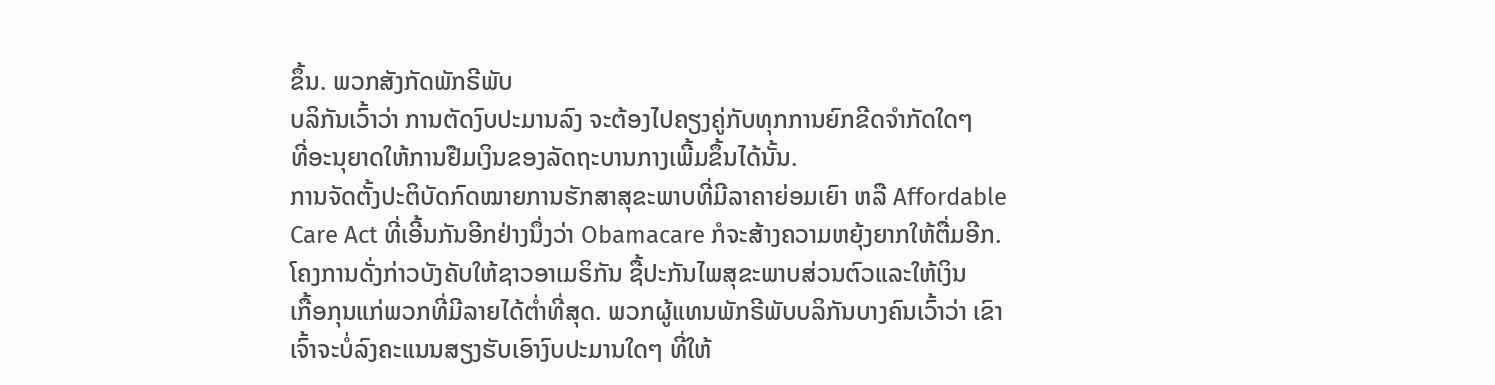ຂຶ້ນ. ພວກສັງກັດພັກຣີພັບ
ບລິກັນເວົ້າວ່າ ການຕັດງົບປະມານລົງ ຈະຕ້ອງໄປຄຽງຄູ່ກັບທຸກການຍົກຂີດຈໍາກັດໃດໆ
ທີ່ອະນຸຍາດໃຫ້ການຢືມເງິນຂອງລັດຖະບານກາງເພີ້ມຂຶ້ນໄດ້ນັ້ນ.
ການຈັດຕັ້ງປະຕິບັດກົດໝາຍການຮັກສາສຸຂະພາບທີ່ມີລາຄາຍ່ອມເຍົາ ຫລື Affordable
Care Act ທີ່ເອີ້ນກັນອີກຢ່າງນຶ່ງວ່າ Obamacare ກໍຈະສ້າງຄວາມຫຍຸ້ງຍາກໃຫ້ຕື່ມອີກ.
ໂຄງການດັ່ງກ່າວບັງຄັບໃຫ້ຊາວອາເມຣິກັນ ຊື້ປະກັນໄພສຸຂະພາບສ່ວນຕົວແລະໃຫ້ເງິນ
ເກື້ອກຸນແກ່ພວກທີ່ມີລາຍໄດ້ຕໍ່າທີ່ສຸດ. ພວກຜູ້ແທນພັກຣີພັບບລິກັນບາງຄົນເວົ້າວ່າ ເຂົາ
ເຈົ້າຈະບໍ່ລົງຄະແນນສຽງຮັບເອົາງົບປະມານໃດໆ ທີ່ໃຫ້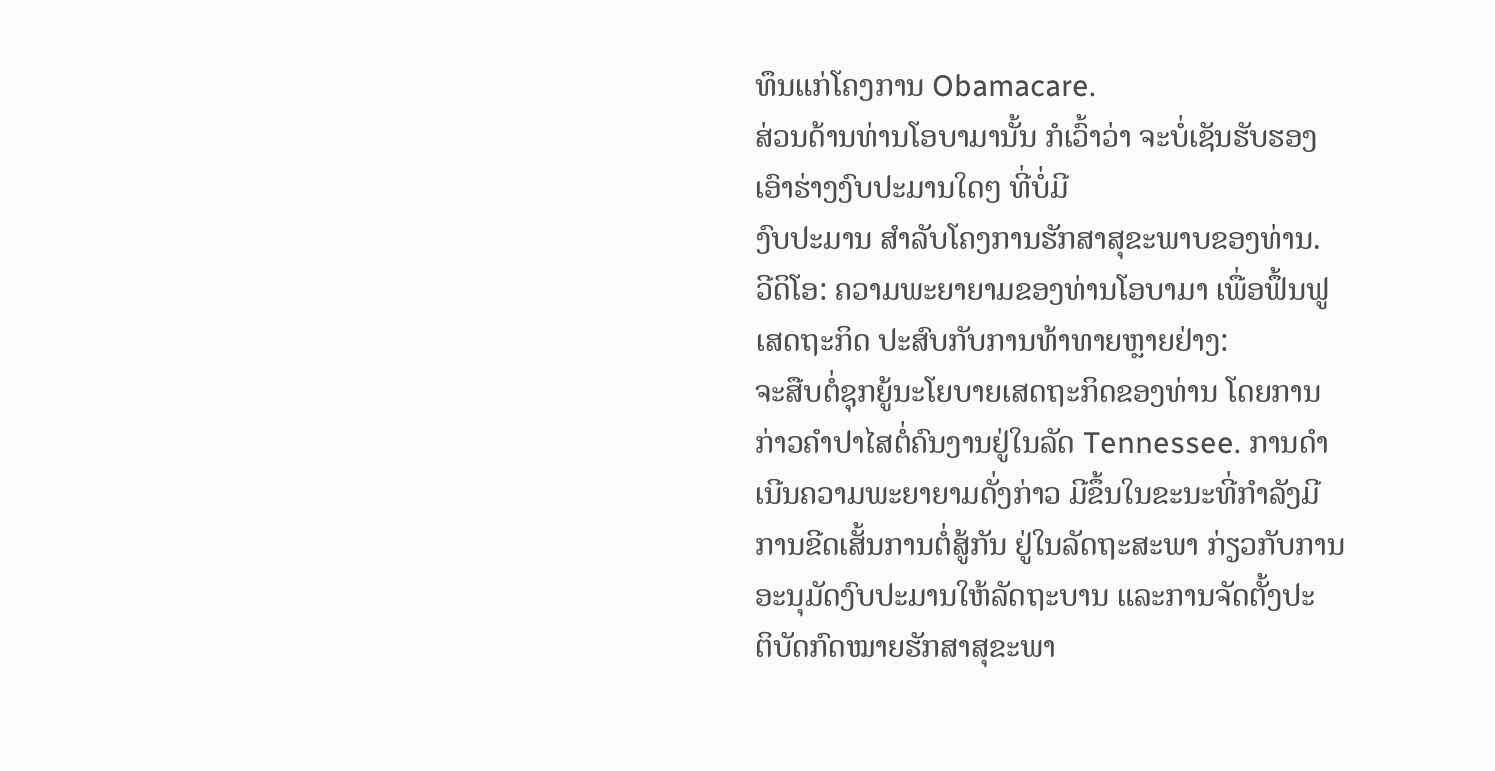ທຶນແກ່ໂຄງການ Obamacare.
ສ່ວນດ້ານທ່ານໂອບາມານັ້ນ ກໍເວົ້າວ່າ ຈະບໍ່ເຊັນຮັບຮອງເອົາຮ່າງງົບປະມານໃດໆ ທີ່ບໍ່ມີ
ງົບປະມານ ສໍາລັບໂຄງການຮັກສາສຸຂະພາບຂອງທ່ານ.
ວີດິໂອ: ຄວາມພະຍາຍາມຂອງທ່ານໂອບາມາ ເພື່ອຟຶ້ນຟູເສດຖະກິດ ປະສົບກັບການທ້າທາຍຫຼາຍຢ່າງ:
ຈະສືບຕໍ່ຊຸກຍູ້ນະໂຍບາຍເສດຖະກິດຂອງທ່ານ ໂດຍການ
ກ່າວຄໍາປາໄສຕໍ່ຄົນງານຢູ່ໃນລັດ Tennessee. ການດໍາ
ເນີນຄວາມພະຍາຍາມດັ່ງກ່າວ ມີຂຶ້ນໃນຂະນະທີ່ກໍາລັງມີ
ການຂີດເສັ້ນການຕໍ່ສູ້ກັນ ຢູ່ໃນລັດຖະສະພາ ກ່ຽວກັບການ
ອະນຸມັດງົບປະມານໃຫ້ລັດຖະບານ ແລະການຈັດຕັ້ງປະ
ຕິບັດກົດໝາຍຮັກສາສຸຂະພາ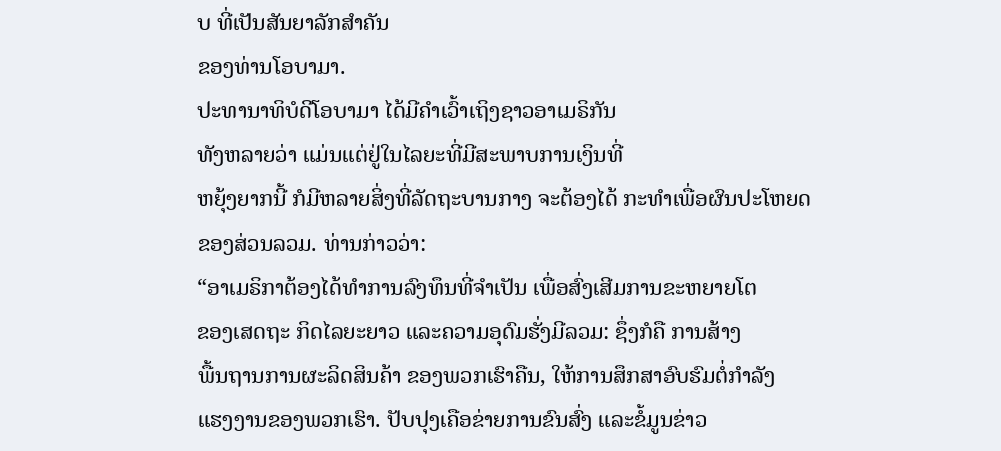ບ ທີ່ເປັນສັນຍາລັກສໍາຄັນ
ຂອງທ່ານໂອບາມາ.
ປະທານາທິບໍດີໂອບາມາ ໄດ້ມີຄໍາເວົ້າເຖິງຊາວອາເມຣິກັນ
ທັງຫລາຍວ່າ ແມ່ນແຕ່ຢູ່ໃນໄລຍະທີ່ມີສະພາບການເງິນທີ່
ຫຍຸ້ງຍາກນີ້ ກໍມີຫລາຍສິ່ງທີ່ລັດຖະບານກາງ ຈະຕ້ອງໄດ້ ກະທໍາເພື່ອຜົນປະໂຫຍດ
ຂອງສ່ວນລວມ. ທ່ານກ່າວວ່າ:
“ອາເມຣິກາຕ້ອງໄດ້ທໍາການລົງທຶນທີ່ຈໍາເປັນ ເພື່ອສົ່ງເສີມການຂະຫຍາຍໂຕ
ຂອງເສດຖະ ກິດໄລຍະຍາວ ແລະຄວາມອຸດົມຮັ່ງມີລວມ: ຊຶ່ງກໍຄື ການສ້າງ
ພື້ນຖານການຜະລິດສິນຄ້າ ຂອງພວກເຮົາຄືນ, ໃຫ້ການສຶກສາອົບຮົມຕໍ່ກໍາລັງ
ແຮງງານຂອງພວກເຮົາ. ປັບປຸງເຄືອຂ່າຍການຂົນສົ່ງ ແລະຂໍ້ມູນຂ່າວ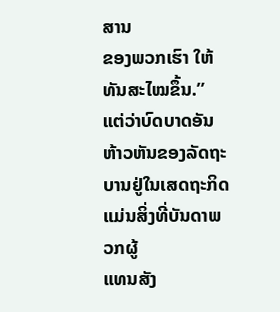ສານ
ຂອງພວກເຮົາ ໃຫ້ທັນສະໄໝຂຶ້ນ.”
ແຕ່ວ່າບົດບາດອັນຫ້າວຫັນຂອງລັດຖະບານຢູ່ໃນເສດຖະກິດ ແມ່ນສິ່ງທີ່ບັນດາພວກຜູ້
ແທນສັງ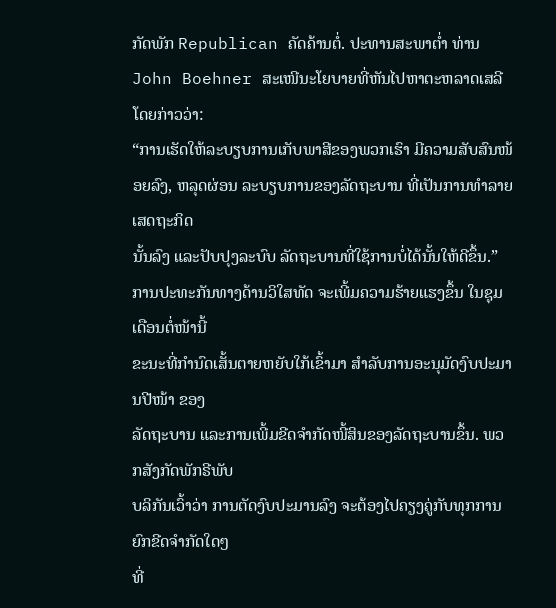ກັດພັກ Republican ຄັດຄ້ານຕໍ່. ປະທານສະພາຕໍ່າ ທ່ານ John Boehner ສະເໜີນະໂຍບາຍທີ່ຫັນໄປຫາຕະຫລາດເສລີ ໂດຍກ່າວວ່າ:
“ການເຮັດໃຫ້ລະບຽບການເກັບພາສີຂອງພວກເຮົາ ມີຄວາມສັບສົນໜ້ອຍລົງ, ຫລຸດຜ່ອນ ລະບຽບການຂອງລັດຖະບານ ທີ່ເປັນການທໍາລາຍເສດຖະກິດ
ນັ້ນລົງ ແລະປັບປຸງລະບົບ ລັດຖະບານທີ່ໃຊ້ການບໍ່ໄດ້ນັ້ນໃຫ້ດີຂຶ້ນ.”
ການປະທະກັນທາງດ້ານວິໃສທັດ ຈະເພີ້ມຄວາມຮ້າຍແຮງຂຶ້ນ ໃນຊຸມເດືອນຕໍ່ໜ້ານີ້
ຂະນະທີ່ກໍານົດເສັ້ນຕາຍຫຍັບໃກ້ເຂົ້າມາ ສໍາລັບການອະນຸມັດງົບປະມານປີໜ້າ ຂອງ
ລັດຖະບານ ແລະການເພີ້ມຂີດຈໍາກັດໜີ້ສິນຂອງລັດຖະບານຂຶ້ນ. ພວກສັງກັດພັກຣີພັບ
ບລິກັນເວົ້າວ່າ ການຕັດງົບປະມານລົງ ຈະຕ້ອງໄປຄຽງຄູ່ກັບທຸກການຍົກຂີດຈໍາກັດໃດໆ
ທີ່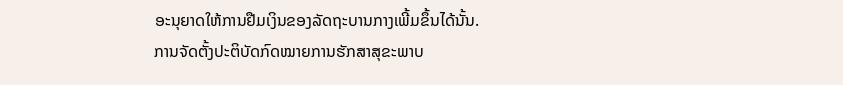ອະນຸຍາດໃຫ້ການຢືມເງິນຂອງລັດຖະບານກາງເພີ້ມຂຶ້ນໄດ້ນັ້ນ.
ການຈັດຕັ້ງປະຕິບັດກົດໝາຍການຮັກສາສຸຂະພາບ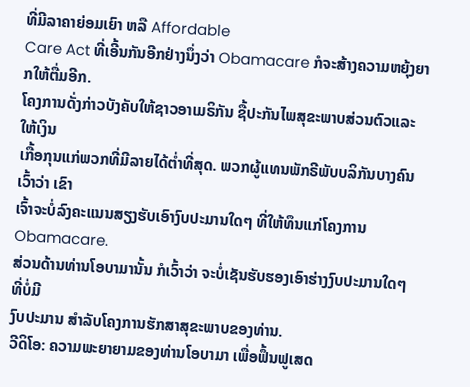ທີ່ມີລາຄາຍ່ອມເຍົາ ຫລື Affordable
Care Act ທີ່ເອີ້ນກັນອີກຢ່າງນຶ່ງວ່າ Obamacare ກໍຈະສ້າງຄວາມຫຍຸ້ງຍາກໃຫ້ຕື່ມອີກ.
ໂຄງການດັ່ງກ່າວບັງຄັບໃຫ້ຊາວອາເມຣິກັນ ຊື້ປະກັນໄພສຸຂະພາບສ່ວນຕົວແລະໃຫ້ເງິນ
ເກື້ອກຸນແກ່ພວກທີ່ມີລາຍໄດ້ຕໍ່າທີ່ສຸດ. ພວກຜູ້ແທນພັກຣີພັບບລິກັນບາງຄົນເວົ້າວ່າ ເຂົາ
ເຈົ້າຈະບໍ່ລົງຄະແນນສຽງຮັບເອົາງົບປະມານໃດໆ ທີ່ໃຫ້ທຶນແກ່ໂຄງການ Obamacare.
ສ່ວນດ້ານທ່ານໂອບາມານັ້ນ ກໍເວົ້າວ່າ ຈະບໍ່ເຊັນຮັບຮອງເອົາຮ່າງງົບປະມານໃດໆ ທີ່ບໍ່ມີ
ງົບປະມານ ສໍາລັບໂຄງການຮັກສາສຸຂະພາບຂອງທ່ານ.
ວີດິໂອ: ຄວາມພະຍາຍາມຂອງທ່ານໂອບາມາ ເພື່ອຟຶ້ນຟູເສດ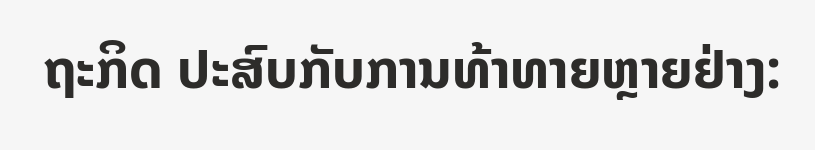ຖະກິດ ປະສົບກັບການທ້າທາຍຫຼາຍຢ່າງ: